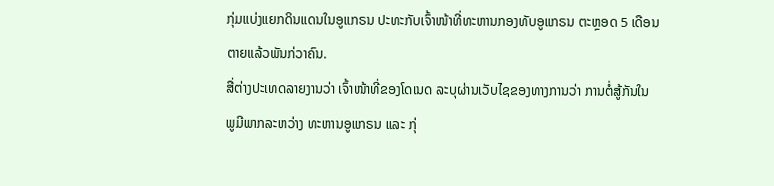ກຸ່ມແບ່ງແຍກດິນແດນໃນອູແກຣນ ປະທະກັບເຈົ້າໜ້າທີ່ທະຫານກອງທັບອູແກຣນ ຕະຫຼອດ 5 ເດືອນ
ຕາຍແລ້ວພັນກ່ວາຄົນ.
ສື່ຕ່າງປະເທດລາຍງານວ່າ ເຈົ້າໜ້າທີ່ຂອງໂດເນດ ລະບຸຜ່ານເວັບໄຊຂອງທາງການວ່າ ການຕໍ່ສູ້ກັນໃນ
ພູມີພາກລະຫວ່າງ ທະຫານອູແກຣນ ແລະ ກຸ່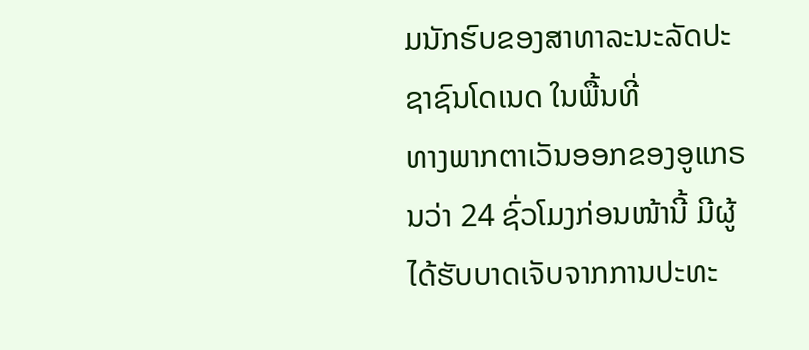ມນັກຮົບຂອງສາທາລະນະລັດປະຊາຊົນໂດເນດ ໃນພື້ນທີ່
ທາງພາກຕາເວັນອອກຂອງອູແກຣນວ່າ 24 ຊົ່ວໂມງກ່ອນໜ້ານີ້ ມີຜູ້ໄດ້ຮັບບາດເຈັບຈາກການປະທະ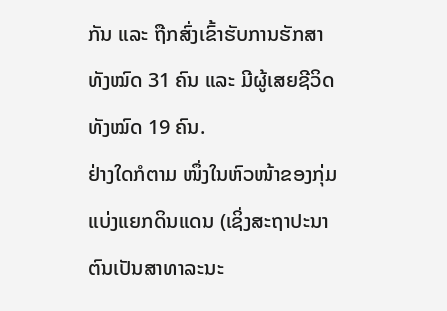ກັນ ແລະ ຖືກສົ່ງເຂົ້າຮັບການຮັກສາທັງໝົດ 31 ຄົນ ແລະ ມີຜູ້ເສຍຊີວິດທັງໝົດ 19 ຄົນ.
ຢ່າງໃດກໍຕາມ ໜຶ່ງໃນຫົວໜ້າຂອງກຸ່ມແບ່ງແຍກດິນແດນ (ເຊິ່ງສະຖາປະນາຕົນເປັນສາທາລະນະ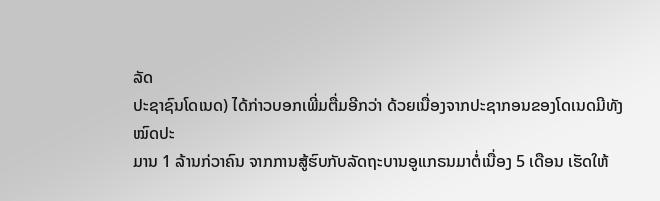ລັດ
ປະຊາຊົນໂດເນດ) ໄດ້ກ່າວບອກເພີ່ມຕື່ມອີກວ່າ ດ້ວຍເນື່ອງຈາກປະຊາກອນຂອງໂດເນດມີທັງໝົດປະ
ມານ 1 ລ້ານກ່ວາຄົນ ຈາກການສູ້ຮົບກັບລັດຖະບານອູແກຣນມາຕໍ່ເນື່ອງ 5 ເດືອນ ເຮັດໃຫ້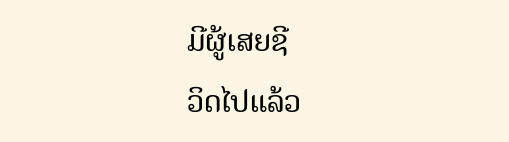ມີຜູ້ເສຍຊີ
ວິດໄປແລ້ວ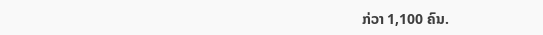ກ່ວາ 1,100 ຄົນ.